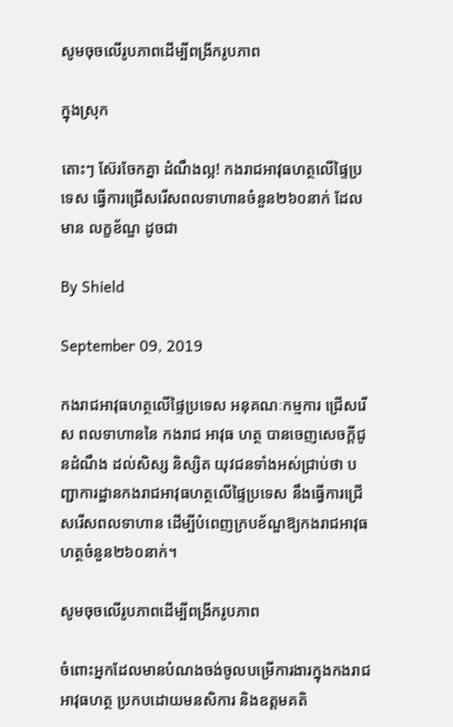សូមចុចលើរូបភាពដើម្បីពង្រីករូបភាព

ក្នុងស្រុក

តោះៗ ស៊ែរចែកគ្នា ដំណឹងល្អ! កងរាជអាវុធហត្ថលើផ្ទៃប្រទេស ធ្វើការជ្រើសរើសពលទាហានចំនួន២៦០នាក់ ដែលមាន លក្ខខ័ណ្ឌ ដូចជា

By Shield

September 09, 2019

កងរាជអាវុធហត្ថលើផ្ទៃប្រទេស អនុគណៈកម្មការ ជ្រេីសរេីស ពលទាហាននៃ កងរាជ អាវុធ ហត្ថ បានចេញសេចក្តីជូនដំណឹង ដល់សិស្ស និស្សិត យុវជនទាំងអស់ជ្រាប់ថា បញ្ជាការដ្ឋានកងរាជអាវុធហត្ថលើផ្ទៃប្រទេស នឹងធ្វើការជ្រើសរើសពលទាហាន ដើម្បីបំពេញក្របខ័ណ្ឌឱ្យកងរាជអាវុធហត្ថចំនួន២៦០នាក់។

សូមចុចលើរូបភាពដើម្បីពង្រីករូបភាព

ចំពោះអ្នកដែលមានបំណងចង់ចូលបម្រើការងារក្នុងកងរាជអាវុធហត្ថ ប្រកបដោយមនសិការ និងឧត្តមគតិ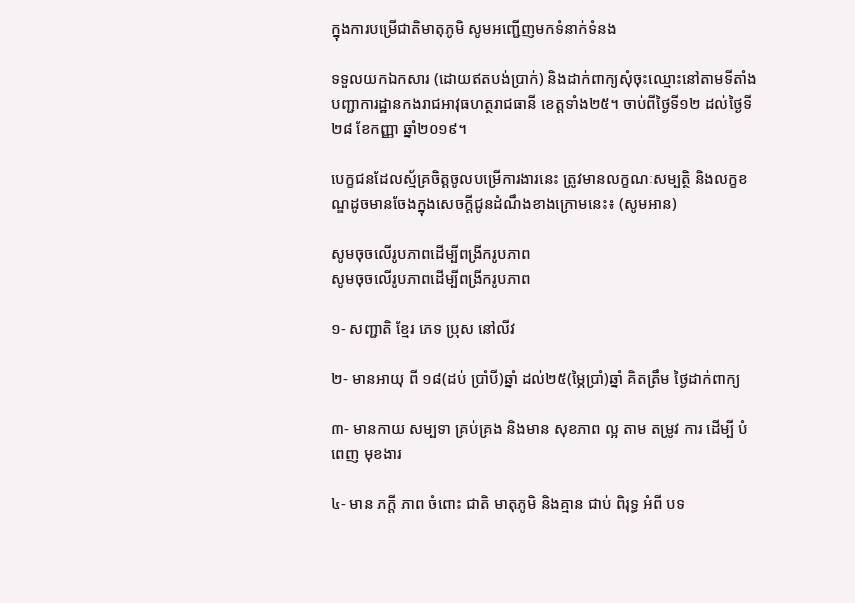ក្នុងការបម្រើជាតិមាតុភូមិ សូមអញ្ជើញមកទំនាក់ទំនង

ទទួលយកឯកសារ (ដោយឥតបង់ប្រាក់) និងដាក់ពាក្យសុំចុះឈ្មោះនៅតាមទីតាំងបញ្ជាការដ្ឋានកងរាជអាវុធហត្ថរាជធានី ខេត្តទាំង២៥។ ចាប់ពីថ្ងៃទី១២ ដល់ថ្ងៃទី២៨ ខែកញ្ញា ឆ្នាំ២០១៩។

បេក្ខជនដែលស្ម័គ្រចិត្តចូលបម្រើការងារនេះ ត្រូវមានលក្ខណៈសម្បត្ថិ និងលក្ខខណ្ឌដូចមានចែងក្នុងសេចក្តីជូនដំណឹងខាងក្រោមនេះ៖ (សូមអាន)

សូមចុចលើរូបភាពដើម្បីពង្រីករូបភាព
សូមចុចលើរូបភាពដើម្បីពង្រីករូបភាព

១- សញ្ជាតិ ខ្មែរ ភេទ ប្រុស នៅលីវ

២- មានអាយុ ពី ១៨(ដប់ ប្រាំបី)ឆ្នាំ ដល់២៥(ម្ភៃប្រាំ)ឆ្នាំ គិតត្រឹម ថ្ងៃដាក់ពាក្យ

៣- មានកាយ សម្បទា គ្រប់គ្រង និងមាន សុខភាព ល្អ តាម តម្រូវ ការ ដេីម្បី បំពេញ មុខងារ

៤- មាន ភក្ដី ភាព ចំពោះ ជាតិ មាតុភូមិ និងគ្មាន ជាប់ ពិរុទ្ធ អំពី បទ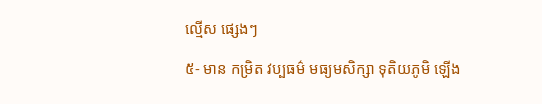ល្មើស ផ្សេងៗ

៥- មាន កម្រិត វប្បធម៌ មធ្យមសិក្សា ទុតិយភូមិ ឡេីង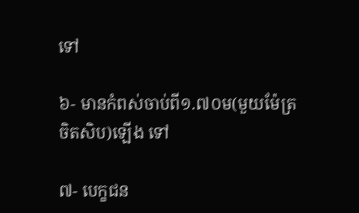ទៅ

៦- មានកំពស់ចាប់ពី១.៧០ម(មួយម៉ែត្រចិតសិប)ឡេីង ទៅ

៧- បេក្ខជន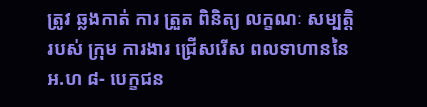ត្រូវ ឆ្លងកាត់ ការ ត្រួត ពិនិត្យ លក្ខណៈ សម្បត្តិ របស់ ក្រុម ការងារ ជ្រេីសរេីស ពលទាហាននៃអ.ហ ៨- បេក្ខជន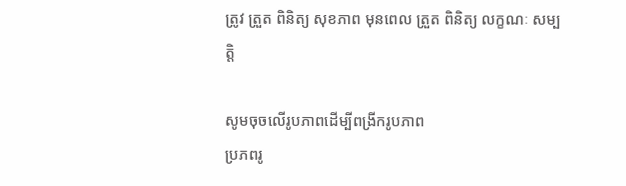ត្រូវ ត្រួត ពិនិត្យ សុខភាព មុនពេល ត្រួត ពិនិត្យ លក្ខណៈ សម្បត្តិ

សូមចុចលើរូបភាពដើម្បីពង្រីករូបភាព
ប្រភពរូ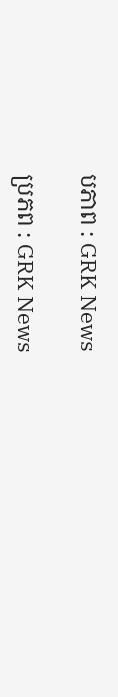បភាព : GRK News

ប្រភព : GRK News